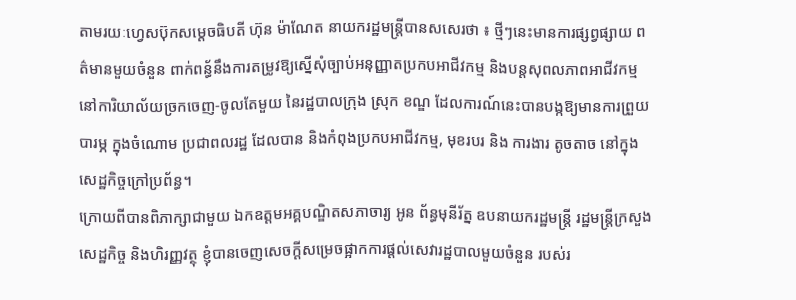តាមរយៈហ្វេសប៊ុកសម្តេចធិបតី ហ៊ុន ម៉ាណែត នាយករដ្ឋមន្ត្រីបានសសេរថា ៖ ថ្មីៗនេះមានការផ្សព្វផ្សាយ ពត៌មានមួយចំនួន ពាក់ពន្ធ័នឹងការតម្រូវឱ្យស្នើសុំច្បាប់អនុញ្ញាតប្រកបអាជីវកម្ម និងបន្តសុពលភាពអាជីវកម្ម នៅការិយាល័យច្រកចេញ-ចូលតែមួយ នៃរដ្ឋបាលក្រុង ស្រុក ខណ្ឌ ដែលការណ៍នេះបានបង្កឱ្យមានការព្រួយបារម្ភ ក្នុងចំណោម ប្រជាពលរដ្ឋ ដែលបាន និងកំពុងប្រកបអាជីវកម្ម, មុខរបរ និង ការងារ តូចតាច នៅក្នុងសេដ្ឋកិច្ចក្រៅប្រព័ន្ធ។
ក្រោយពីបានពិភាក្សាជាមួយ ឯកឧត្តមអគ្គបណ្ឌិតសភាចារ្យ អូន ព័ន្ធមុនីរ័ត្ន ឧបនាយករដ្ឋមន្ត្រី រដ្ឋមន្ត្រីក្រសួងសេដ្ឋកិច្ច និងហិរញ្ញវត្ថុ ខ្ញុំបានចេញសេចក្តីសម្រេចផ្អាកការផ្តល់សេវារដ្ឋបាលមួយចំនួន របស់រ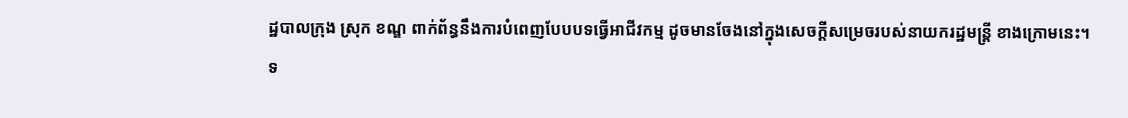ដ្ឋបាលក្រុង ស្រុក ខណ្ឌ ពាក់ព័ន្ធនឹងការបំពេញបែបបទធ្វើអាជីវកម្ម ដូចមានចែងនៅក្នុងសេចក្តីសម្រេចរបស់នាយករដ្ឋមន្ត្រី ខាងក្រោមនេះ។
ទ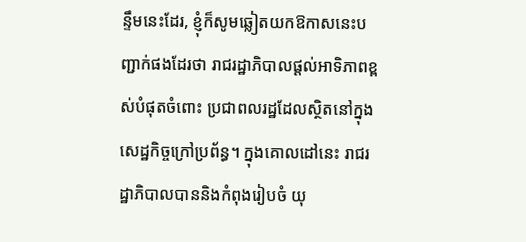ន្ទឹមនេះដែរ, ខ្ញុំក៏សូមឆ្លៀតយកឱកាសនេះបញ្ជាក់ផងដែរថា រាជរដ្ឋាភិបាលផ្តល់អាទិភាពខ្ពស់បំផុតចំពោះ ប្រជាពលរដ្ឋដែលស្ថិតនៅក្នុងសេដ្ឋកិច្ចក្រៅប្រព័ន្ធ។ ក្នុងគោលដៅនេះ រាជរដ្ឋាភិបាលបាននិងកំពុងរៀបចំ យុ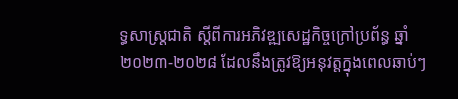ទ្ធសាស្ត្រជាតិ ស្តីពីការអភិវឌ្ឍសេដ្ឋកិច្ចក្រៅប្រព័ន្ធ ឆ្នាំ ២០២៣-២០២៨ ដែលនឹងត្រូវឱ្យអនុវត្តក្នុងពេលឆាប់ៗ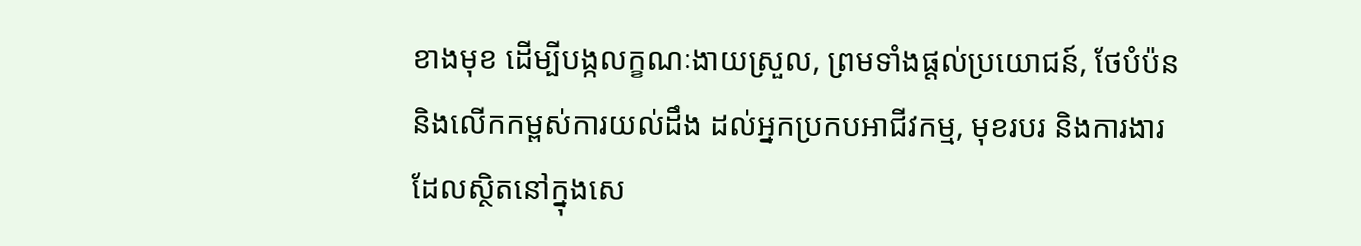ខាងមុខ ដើម្បីបង្កលក្ខណៈងាយស្រួល, ព្រមទាំងផ្តល់ប្រយោជន៍, ថែបំប៉ន និងលើកកម្ពស់ការយល់ដឹង ដល់អ្នកប្រកបអាជីវកម្ម, មុខរបរ និងការងារ ដែលស្ថិតនៅក្នុងសេ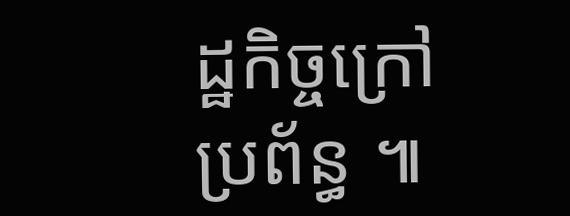ដ្ឋកិច្ចក្រៅប្រព័ន្ធ ៕